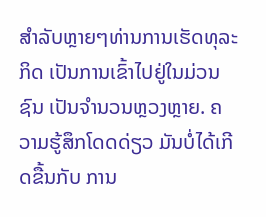ສຳລັບຫຼາຍໆທ່ານການເຮັດທຸລະກິດ ເປັນການເຂົ້າໄປຢູ່ໃນມ່ວນຊົນ ເປັນຈຳນວນຫຼວງຫຼາຍ. ຄວາມຮູ້ສຶກໂດດດ່ຽວ ມັນບໍ່ໄດ້ເກີດຂື້ນກັບ ການ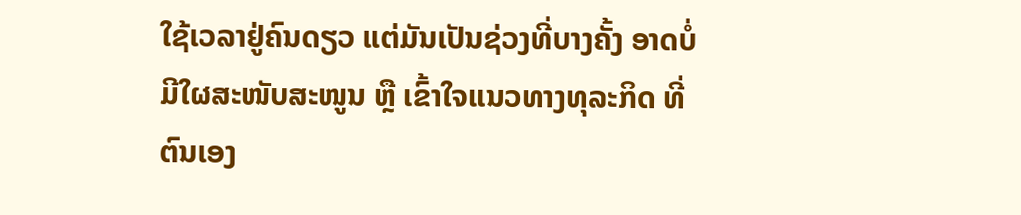ໃຊ້ເວລາຢູ່ຄົນດຽວ ແຕ່ມັນເປັນຊ່ວງທີ່ບາງຄັ້ງ ອາດບໍ່ມີໃຜສະໜັບສະໜູນ ຫຼື ເຂົ້າໃຈແນວທາງທຸລະກິດ ທີ່ຕົນເອງ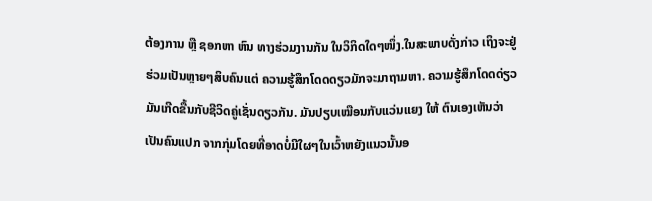ຕ້ອງການ ຫຼື ຊອກຫາ ຫົນ ທາງຮ່ວມງານກັນ ໃນວິກິດໃດໆໜຶ່ງ.ໃນສະພາບດັ່ງກ່າວ ເຖິງຈະຢູ່ຮ່ວມເປັນຫຼາຍໆສິບຄົນແຕ່ ຄວາມຮູ້ສຶກໂດດດຽວມັກຈະມາຖາມຫາ. ຄວາມຮູ້ສຶກໂດດດ່ຽວມັນເກີດຂື້ນກັບຊີວິດຄູ່ເຊັ່ນດຽວກັນ. ມັນປຽບເໝືອນກັບແວ່ນແຍງ ໃຫ້ ຕົນເອງເຫັນວ່າເປັນຄົນແປກ ຈາກກຸ່ມໂດຍທີ່ອາດບໍ່ມີໃຜໆໃນເວົ້າຫຍັງແນວນັ້ນອ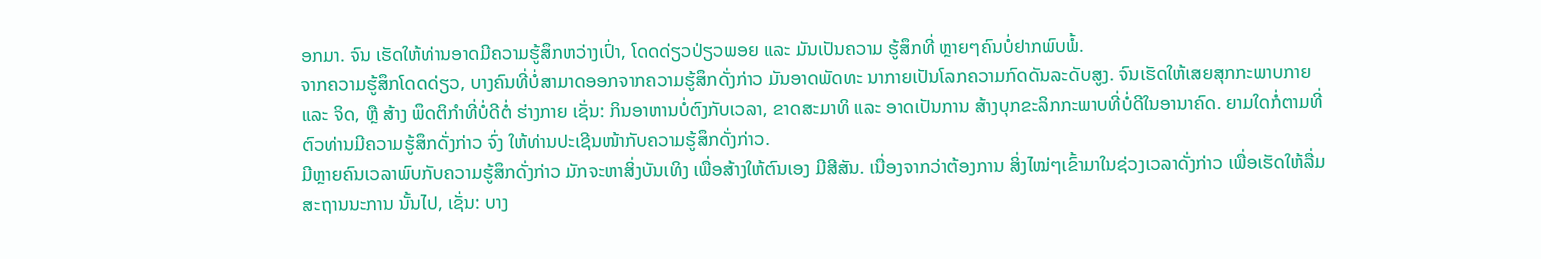ອກມາ. ຈົນ ເຮັດໃຫ້ທ່ານອາດມີຄວາມຮູ້ສຶກຫວ່າງເປົ່າ, ໂດດດ່ຽວປ່ຽວພອຍ ແລະ ມັນເປັນຄວາມ ຮູ້ສຶກທີ່ ຫຼາຍໆຄົນບໍ່ຢາກພົບພໍ້.
ຈາກຄວາມຮູ້ສຶກໂດດດ່ຽວ, ບາງຄົນທີ່ບໍ່ສາມາດອອກຈາກຄວາມຮູ້ສຶກດັ່ງກ່າວ ມັນອາດພັດທະ ນາກາຍເປັນໂລກຄວາມກົດດັນລະດັບສູງ. ຈົນເຮັດໃຫ້ເສຍສຸກກະພາບກາຍ ແລະ ຈິດ, ຫຼື ສ້າງ ພຶດຕິກຳທີ່ບໍ່ດີຕໍ່ ຮ່າງກາຍ ເຊັ່ນ: ກິນອາຫານບໍ່ຕົງກັບເວລາ, ຂາດສະມາທິ ແລະ ອາດເປັນການ ສ້າງບຸກຂະລິກກະພາບທີ່ບໍ່ດີໃນອານາຄົດ. ຍາມໃດກໍ່ຕາມທີ່ຕົວທ່ານມີຄວາມຮູ້ສຶກດັ່ງກ່າວ ຈົ່ງ ໃຫ້ທ່ານປະເຊີນໜ້າກັບຄວາມຮູ້ສຶກດັ່ງກ່າວ.
ມີຫຼາຍຄົນເວລາພົບກັບຄວາມຮູ້ສຶກດັ່ງກ່າວ ມັກຈະຫາສິ່ງບັນເທິງ ເພື່ອສ້າງໃຫ້ຕົນເອງ ມີສີສັນ. ເນື່ອງຈາກວ່າຕ້ອງການ ສິ່ງໄໝ່ໆເຂົ້າມາໃນຊ່ວງເວລາດັ່ງກ່າວ ເພື່ອເຮັດໃຫ້ລື່ມສະຖານນະການ ນັ້ນໄປ, ເຊັ່ນ: ບາງ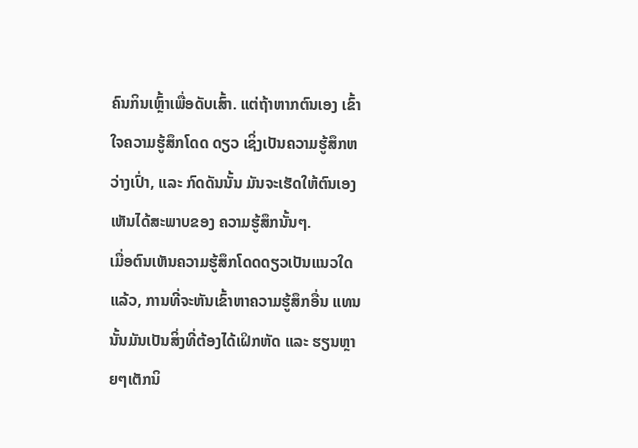ຄົນກິນເຫຼົ້າເພື່ອດັບເສົ້າ. ແຕ່ຖ້າຫາກຕົນເອງ ເຂົ້າໃຈຄວາມຮູ້ສຶກໂດດ ດຽວ ເຊິ່ງເປັນຄວາມຮູ້ສຶກຫວ່າງເປົ່າ, ແລະ ກົດດັນນັ້ນ ມັນຈະເຮັດໃຫ້ຕົນເອງເຫັນໄດ້ສະພາບຂອງ ຄວາມຮູ້ສຶກນັ້ນໆ.
ເມື່ອຕົນເຫັນຄວາມຮູ້ສຶກໂດດດຽວເປັນແນວໃດແລ້ວ, ການທີ່ຈະຫັນເຂົ້າຫາຄວາມຮູ້ສຶກອື່ນ ແທນນັ້ນມັນເປັນສິ່ງທີ່ຕ້ອງໄດ້ເຝິກຫັດ ແລະ ຮຽນຫຼາຍໆເຕັກນິ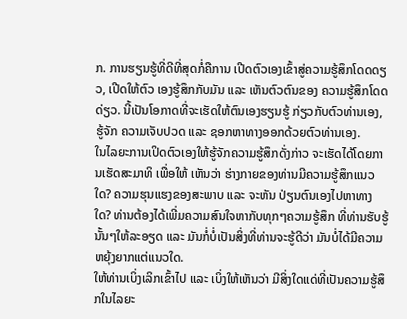ກ. ການຮຽນຮູ້ທີ່ດີທີ່ສຸດກໍ່ຄືການ ເປີດຕົວເອງເຂົ້າສູ່ຄວາມຮູ້ສຶກໂດດດຽວ, ເປີດໃຫ້ຕົວ ເອງຮູ້ສຶກກັບມັນ ແລະ ເຫັນຕົວຕົນຂອງ ຄວາມຮູ້ສຶກໂດດດ່ຽວ. ນີ້ເປັນໂອກາດທີ່ຈະເຮັດໃຫ້ຕົນເອງຮຽນຮູ້ ກ່ຽວກັບຕົວທ່ານເອງ, ຮູ້ຈັກ ຄວາມເຈັບປວດ ແລະ ຊອກຫາທາງອອກດ້ວຍຕົວທ່ານເອງ.
ໃນໄລຍະການເປິດຕົວເອງໃຫ້ຮູ້ຈັກຄວາມຮູ້ສຶກດັ່ງກ່າວ ຈະເຮັດໄດ້ໂດຍການເຮັດສະມາທິ ເພື່ອໃຫ້ ເຫັນວ່າ ຮ່າງກາຍຂອງທ່ານມີຄວາມຮູ້ສຶກແນວໃດ? ຄວາມຮຸນແຮງຂອງສະພາບ ແລະ ຈະຫັນ ປ່ຽນຕົນເອງໄປຫາທາງໃດ? ທ່ານຕ້ອງໄດ້ເພີ່ມຄວາມສົນໃຈຫາກັບທຸກໆຄວາມຮູ້ສຶກ ທີ່ທ່ານຮັບຮູ້ ນັ້ນໆໃຫ້ລະອຽດ ແລະ ມັນກໍ່ບໍ່ເປັນສິ່ງທີ່ທ່ານຈະຮູ້ດີວ່າ ມັນບໍ່ໄດ້ມີຄວາມຫຍຸ້ງຍາກແຕ່ແນວໃດ.
ໃຫ້ທ່ານເບິ່ງເລິກເຂົ້າໄປ ແລະ ເບິ່ງໃຫ້ເຫັນວ່າ ມີສິ່ງໃດແດ່ທີ່ເປັນຄວາມຮູ້ສຶກໃນໄລຍະ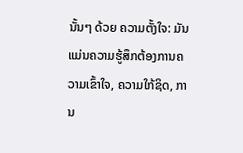ນັ້ນໆ ດ້ວຍ ຄວາມຕັ້ງໃຈ: ມັນແມ່ນຄວາມຮູ້ສຶກຕ້ອງການຄວາມເຂົ້າໃຈ, ຄວາມໃກ້ຊິດ, ການ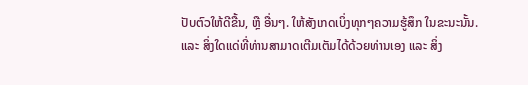ປັບຕົວໃຫ້ດີຂື້ນ, ຫຼື ອື່ນໆ. ໃຫ້ສັງເກດເບິ່ງທຸກໆຄວາມຮູ້ສຶກ ໃນຂະນະນັ້ນ.
ແລະ ສິ່ງໃດແດ່ທີ່ທ່ານສາມາດເຕີມເຕັມໄດ້ດ້ວຍທ່ານເອງ ແລະ ສິ່ງ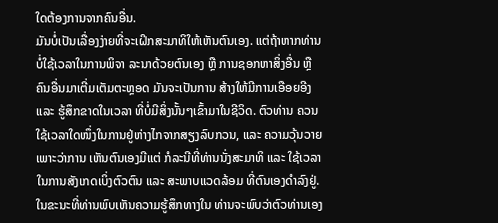ໃດຕ້ອງການຈາກຄົນອື່ນ.
ມັນບໍ່ເປັນເລື່ອງງ່າຍທີ່ຈະເຝິກສະມາທິໃຫ້ເຫັນຕົນເອງ. ແຕ່ຖ້າຫາກທ່ານບໍ່ໃຊ້ເວລາໃນການພິຈາ ລະນາດ້ວຍຕົນເອງ ຫຼື ການຊອກຫາສິ່ງອື່ນ ຫຼື ຄົນອື່ນມາເຕີ່ມເຕັມຕະຫຼອດ ມັນຈະເປັນການ ສ້າງໃຫ້ມີການເອືອຍອີງ ແລະ ຮູ້ສຶກຂາດໃນເວລາ ທີ່ບໍ່ມີສິ່ງນັ້ນໆເຂົ້າມາໃນຊີວິດ. ຕົວທ່ານ ຄວນໃຊ້ເວລາໃດໜຶ່ງໃນການຢູ່ຫ່າງໄກຈາກສຽງລົບກວນ, ແລະ ຄວາມວຸ້ນວາຍ ເພາະວ່າການ ເຫັນຕົນເອງມີແຕ່ ກໍລະນີທີ່ທ່ານນັ່ງສະມາທິ ແລະ ໃຊ້ເວລາໃນການສັງເກດເບິ່ງຕົວຕົນ ແລະ ສະພາບແວດລ້ອມ ທີ່ຕົນເອງດຳລົງຢູ່.
ໃນຂະນະທີ່ທ່ານພົບເຫັນຄວາມຮູ້ສຶກທາງໃນ ທ່ານຈະພົບວ່າຕົວທ່ານເອງ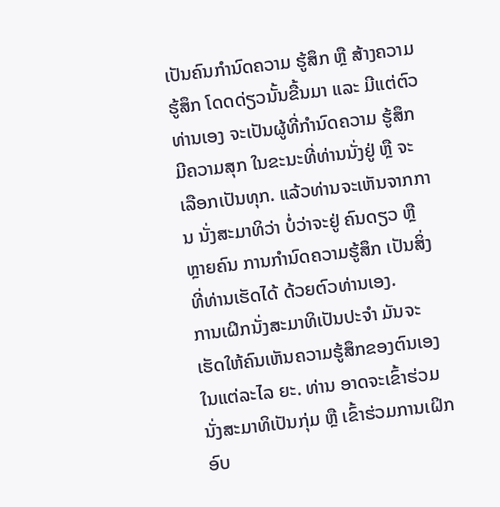ເປັນຄົນກຳນົດຄວາມ ຮູ້ສຶກ ຫຼື ສ້າງຄວາມຮູ້ສຶກ ໂດດດ່ຽວນັ້ນຂື້ນມາ ແລະ ມີແຕ່ຕົວທ່ານເອງ ຈະເປັນຜູ້ທີ່ກຳນົດຄວາມ ຮູ້ສຶກມີຄວາມສຸກ ໃນຂະນະທີ່ທ່ານນັ່ງຢູ່ ຫຼື ຈະເລືອກເປັນທຸກ. ແລ້ວທ່ານຈະເຫັນຈາກການ ນັ່ງສະມາທິວ່າ ບໍ່ວ່າຈະຢູ່ ຄົນດຽວ ຫຼື ຫຼາຍຄົນ ການກຳນົດຄວາມຮູ້ສຶກ ເປັນສິ່ງທີ່ທ່ານເຮັດໄດ້ ດ້ວຍຕົວທ່ານເອງ.
ການເຝິກນັ່ງສະມາທິເປັນປະຈຳ ມັນຈະເຮັດໃຫ້ຄົນເຫັນຄວາມຮູ້ສຶກຂອງຕົນເອງ ໃນແຕ່ລະໄລ ຍະ. ທ່ານ ອາດຈະເຂົ້າຮ່ວມ ນັ່ງສະມາທິເປັນກຸ່ມ ຫຼື ເຂົ້າຮ່ວມການເຝິກອົບ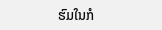ຮົມໃນກໍ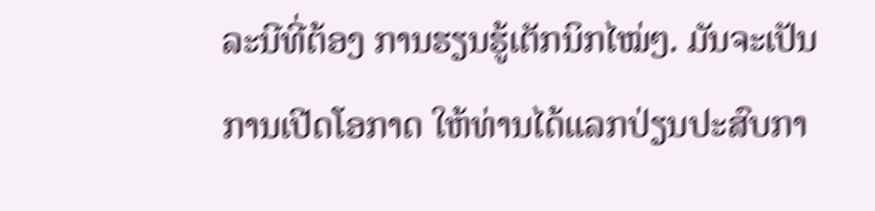ລະນີທີ່ຕ້ອງ ການຮຽນຮູ້ເຕັກນິກໄໝ່ໆ. ມັນຈະເປັນການເປີດໂອກາດ ໃຫ້ທ່ານໄດ້ແລກປ່ຽນປະສົບກາ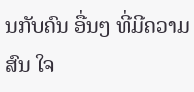ນກັບຄົນ ອື່ນໆ ທີ່ມີຄວາມສົນ ໃຈ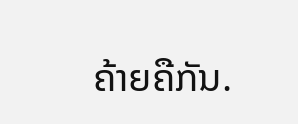ຄ້າຍຄືກັນ.